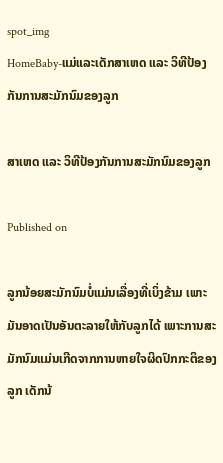spot_img
HomeBaby-ແມ່ແລະເດັກສາເຫດ ແລະ ວິທີປ້ອງກັນການສະມັກນົມຂອງລູກ

ສາເຫດ ແລະ ວິທີປ້ອງກັນການສະມັກນົມຂອງລູກ

Published on

ລູກນ້ອຍສະມັກນົມບໍ່ແມ່ນເລື່ອງທີ່ເບິ່ງຂ້າມ ເພາະມັນອາດເປັນອັນຕະລາຍໃຫ້ກັບລູກໄດ້ ເພາະການສະມັກນົມແມ່ນເກີດຈາກການຫາຍໃຈຜິດປົກກະຕິຂອງລູກ ເດັກນ້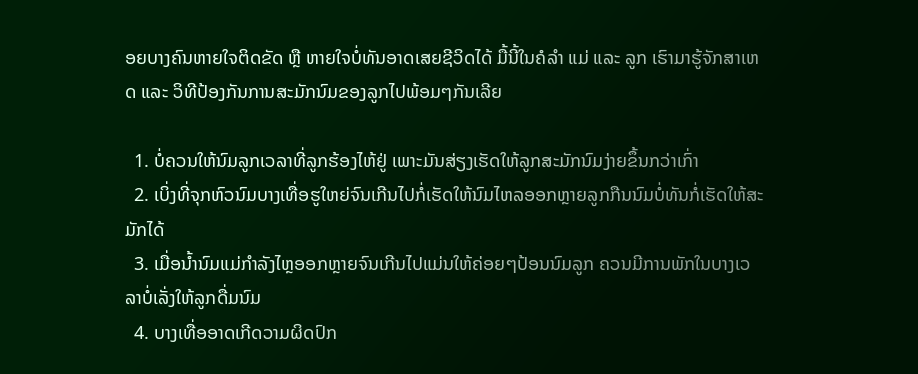ອຍບາງຄົນຫາຍໃຈຕິດຂັດ ຫຼື ຫາຍໃຈບໍ່ທັນອາດເສຍຊີວິດໄດ້ ມື້ນີ້ໃນຄໍລຳ ແມ່ ແລະ ລູກ ເຮົາມາຮູ້ຈັກສາເຫດ ແລະ ວິທີປ້ອງກັນການສະມັກນົມຂອງລູກໄປພ້ອມໆກັນເລີຍ

  1. ບໍ່ຄວນໃຫ້ນົມລູກເວລາທີ່ລູກຮ້ອງໄຫ້ຢູ່ ເພາະມັນສ່ຽງເຮັດໃຫ້ລູກສະມັກນົມງ່າຍຂຶ້ນກວ່າເກົ່າ
  2. ເບິ່ງທີ່ຈຸກຫົວນົມບາງເທື່ອຮູໃຫຍ່ຈົນເກີນໄປກໍ່ເຮັດໃຫ້ນົມໄຫລອອກຫຼາຍລູກກືນນົມບໍ່ທັນກໍ່ເຮັດໃຫ້ສະມັກໄດ້
  3. ເມື່ອນ້ຳນົມແມ່ກຳລັງໄຫຼອອກຫຼາຍຈົນເກີນໄປແມ່ນໃຫ້ຄ່ອຍໆປ້ອນນົມລູກ ຄວນມີການພັກໃນບາງເວລາບໍ່ເລັ່ງໃຫ້ລູກດື່ມນົມ
  4. ບາງເທື່ອອາດເກີດວາມຜິດປົກ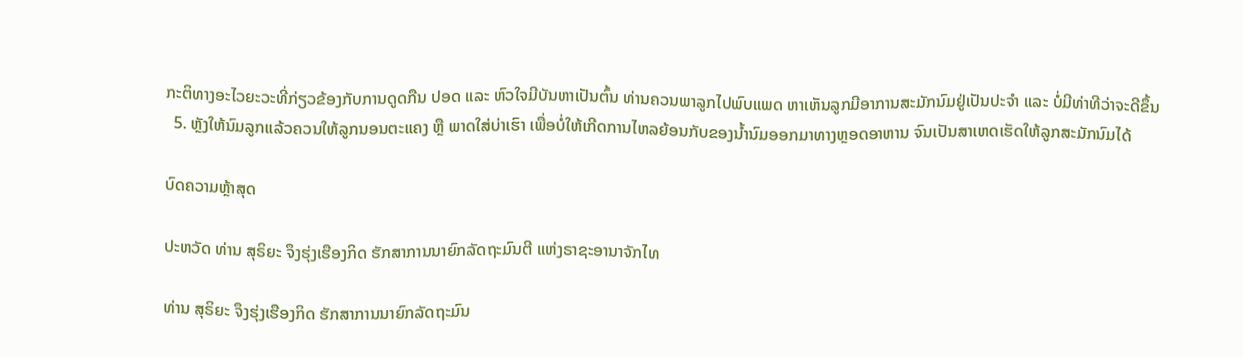ກະຕິທາງອະໄວຍະວະທີ່ກ່ຽວຂ້ອງກັບການດູດກືນ ປອດ ແລະ ຫົວໃຈມີບັນຫາເປັນຕົ້ນ ທ່ານຄວນພາລູກໄປພົບແພດ ຫາເຫັນລູກມີອາການສະມັກນົມຢູ່ເປັນປະຈຳ ແລະ ບໍ່ມີທ່າທີວ່າຈະດີຂຶ້ນ
  5. ຫຼັງໃຫ້ນົມລູກແລ້ວຄວນໃຫ້ລູກນອນຕະແຄງ ຫຼື ພາດໃສ່ບ່າເຮົາ ເພື່ອບໍ່ໃຫ້ເກີດການໄຫລຍ້ອນກັບຂອງນ້ຳນົມອອກມາທາງຫຼອດອາຫານ ຈົນເປັນສາເຫດເຮັດໃຫ້ລູກສະມັກນົມໄດ້

ບົດຄວາມຫຼ້າສຸດ

ປະຫວັດ ທ່ານ ສຸຣິຍະ ຈຶງຮຸ່ງເຮືອງກິດ ຮັກສາການນາຍົກລັດຖະມົນຕີ ແຫ່ງຣາຊະອານາຈັກໄທ

ທ່ານ ສຸຣິຍະ ຈຶງຮຸ່ງເຮືອງກິດ ຮັກສາການນາຍົກລັດຖະມົນ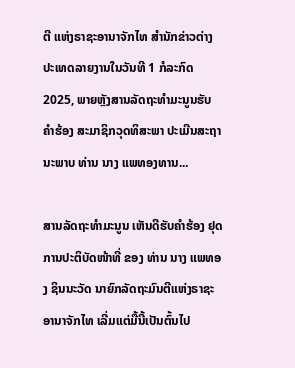ຕີ ແຫ່ງຣາຊະອານາຈັກໄທ ສຳນັກຂ່າວຕ່າງປະເທດລາຍງານໃນວັນທີ 1 ກໍລະກົດ 2025, ພາຍຫຼັງສານລັດຖະທຳມະນູນຮັບຄຳຮ້ອງ ສະມາຊິກວຸດທິສະພາ ປະເມີນສະຖານະພາບ ທ່ານ ນາງ ແພທອງທານ...

ສານລັດຖະທຳມະນູນ ເຫັນດີຮັບຄຳຮ້ອງ ຢຸດການປະຕິບັດໜ້າທີ່ ຂອງ ທ່ານ ນາງ ແພທອງ ຊິນນະວັດ ນາຍົກລັດຖະມົນຕີແຫ່ງຣາຊະອານາຈັກໄທ ເລີ່ມແຕ່ມື້ນີ້ເປັນຕົ້ນໄປ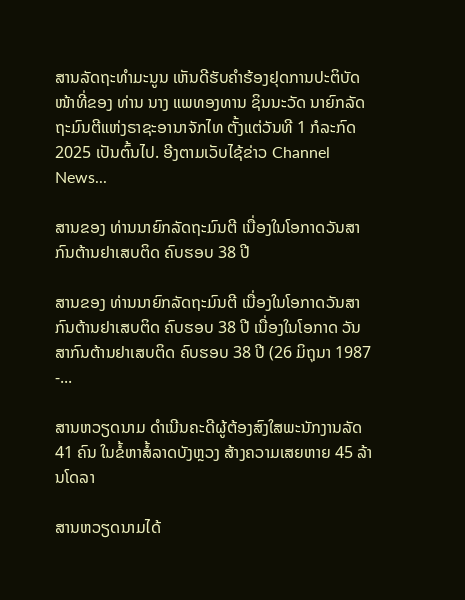ສານລັດຖະທຳມະນູນ ເຫັນດີຮັບຄຳຮ້ອງຢຸດການປະຕິບັດໜ້າທີ່ຂອງ ທ່ານ ນາງ ແພທອງທານ ຊິນນະວັດ ນາຍົກລັດຖະມົນຕີແຫ່ງຣາຊະອານາຈັກໄທ ຕັ້ງແຕ່ວັນທີ 1 ກໍລະກົດ 2025 ເປັນຕົ້ນໄປ. ອີງຕາມເວັບໄຊ້ຂ່າວ Channel News...

ສານຂອງ ທ່ານນາຍົກລັດຖະມົນຕີ ເນື່ອງໃນໂອກາດວັນສາກົນຕ້ານຢາເສບຕິດ ຄົບຮອບ 38 ປີ

ສານຂອງ ທ່ານນາຍົກລັດຖະມົນຕີ ເນື່ອງໃນໂອກາດວັນສາກົນຕ້ານຢາເສບຕິດ ຄົບຮອບ 38 ປີ ເນື່ອງໃນໂອກາດ ວັນສາກົນຕ້ານຢາເສບຕິດ ຄົບຮອບ 38 ປີ (26 ມິຖຸນາ 1987 -...

ສານຫວຽດນາມ ດຳເນີນຄະດີຜູ້ຕ້ອງສົງໃສພະນັກງານລັດ 41 ຄົນ ໃນຂໍ້ຫາສໍ້ລາດບັງຫຼວງ ສ້າງຄວາມເສຍຫາຍ 45 ລ້ານໂດລາ

ສານຫວຽດນາມໄດ້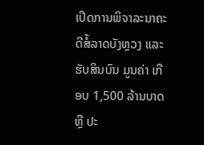ເປີດການພິຈາລະນາຄະດີສໍ້ລາດບັງຫຼວງ ແລະ ຮັບສິນບົນ ມູນຄ່າ ເກືອບ 1,500 ລ້ານບາດ ຫຼື ປະ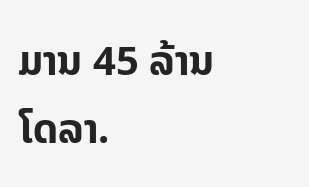ມານ 45 ລ້ານໂດລາ.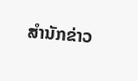ສຳນັກຂ່າວ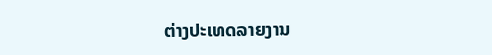ຕ່າງປະເທດລາຍງານ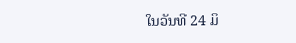ໃນວັນທີ 24 ມິ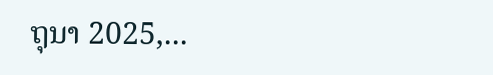ຖຸນາ 2025,...